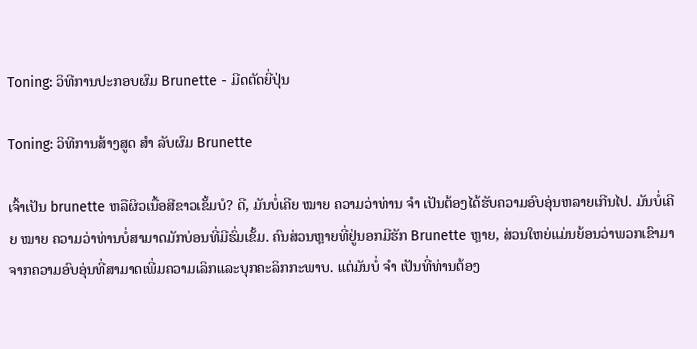Toning: ວິທີການປະກອບຜົມ Brunette - ມີດຕັດຍີ່ປຸ່ນ

Toning: ວິທີການສ້າງສູດ ສຳ ລັບຜົມ Brunette

ເຈົ້າເປັນ brunette ຫລືຜິວເນື້ອສີຂາວເຂັ້ມບໍ? ດີ, ມັນບໍ່ເຄີຍ ໝາຍ ຄວາມວ່າທ່ານ ຈຳ ເປັນຕ້ອງໄດ້ຮັບຄວາມອົບອຸ່ນຫລາຍເກີນໄປ. ມັນບໍ່ເຄີຍ ໝາຍ ຄວາມວ່າທ່ານບໍ່ສາມາດມັກບ່ອນທີ່ມີຮົ່ມເຂັ້ມ. ຄົນສ່ວນຫຼາຍທີ່ຢູ່ນອກມີຮັກ Brunette ຫຼາຍ, ສ່ວນໃຫຍ່ແມ່ນຍ້ອນວ່າພວກເຂົາມາຈາກຄວາມອົບອຸ່ນທີ່ສາມາດເພີ່ມຄວາມເລິກແລະບຸກຄະລິກກະພາບ. ແຕ່ມັນບໍ່ ຈຳ ເປັນທີ່ທ່ານຕ້ອງ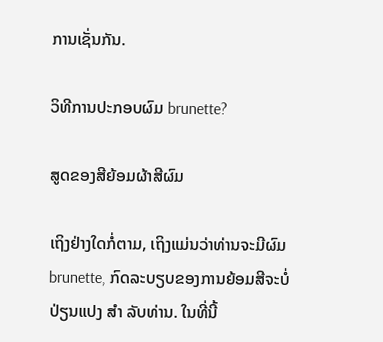ການເຊັ່ນກັນ.

ວິທີການປະກອບຜົມ brunette?

ສູດຂອງສີຍ້ອມຜ້າສີຜົມ

ເຖິງຢ່າງໃດກໍ່ຕາມ, ເຖິງແມ່ນວ່າທ່ານຈະມີຜົມ brunette, ກົດລະບຽບຂອງການຍ້ອມສີຈະບໍ່ປ່ຽນແປງ ສຳ ລັບທ່ານ. ໃນທີ່ນີ້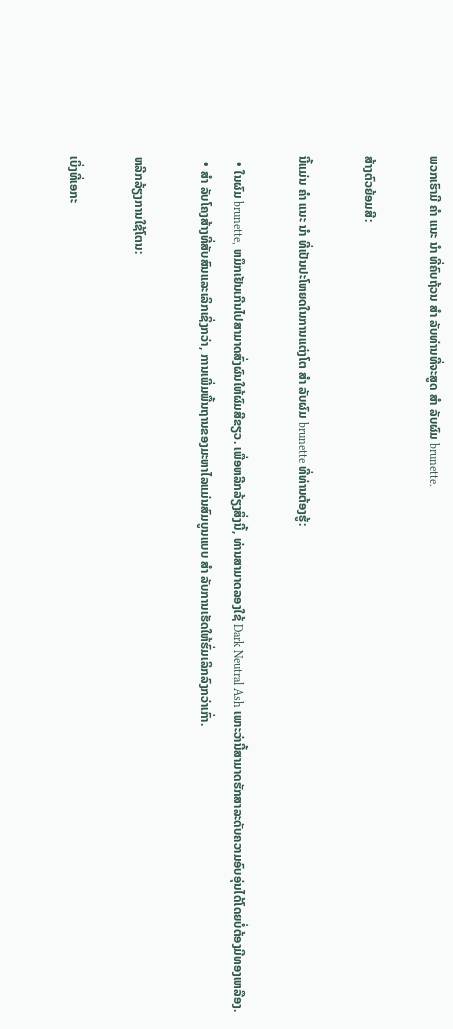ພວກເຮົາມີ ຄຳ ແນະ ນຳ ທີ່ຄົບຖ້ວນ ສຳ ລັບທ່ານທີ່ຈະສູດ ສຳ ລັບຜົມ brunette.

ສ້າງຕົວຍ້ອມສີ:

ນີ້ແມ່ນ ຄຳ ແນະ ນຳ ທີ່ເປັນປະໂຫຍດໃນການແຕ່ງໂຕ ສຳ ລັບຜົມ brunette ທີ່ທ່ານຕ້ອງຮູ້:

  • ໃນຜົມ brunette, ຫມຶກເຢັນເກີນໄປສາມາດສົ່ງຜົນໃຫ້ຜົມສີຂຽວ. ເພື່ອຫລີກລ້ຽງສິ່ງນີ້, ທ່ານສາມາດລອງໃຊ້ Dark Neutral Ash ເພາະວ່ານີ້ສາມາດຮັກສາລະດັບຄວາມອົບອຸ່ນໄດ້ໂດຍບໍ່ຕ້ອງມີທອງເຫລືອງ.
  • ສຳ ລັບໂຄງສ້າງທີ່ສັບສົນແລະເລິກເຊິ່ງກວ່າ, ການເພີ່ມພື້ນຖານຂອງມະຫາໄລແມ່ນສົມບູນແບບ ສຳ ລັບການເຮັດໃຫ້ຮົ່ມເລິກລົງກວ່າເກົ່າ.

ຫລີກລ້ຽງການໃຊ້ໂຕນ:

ເບິ່ງທີ່ເອກະ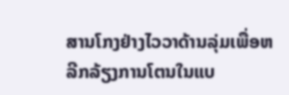ສານໂກງຢ່າງໄວວາດ້ານລຸ່ມເພື່ອຫລີກລ້ຽງການໂຕນໃນແບ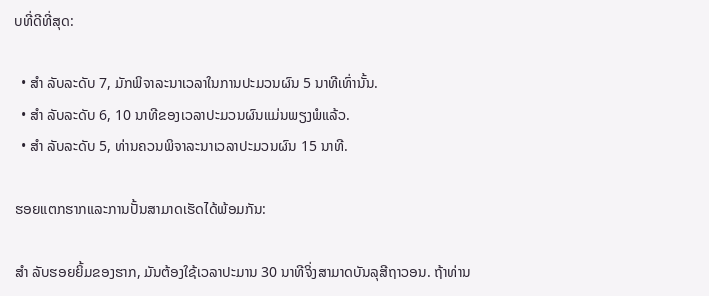ບທີ່ດີທີ່ສຸດ:

  • ສຳ ລັບລະດັບ 7, ມັກພິຈາລະນາເວລາໃນການປະມວນຜົນ 5 ນາທີເທົ່ານັ້ນ.
  • ສຳ ລັບລະດັບ 6, 10 ນາທີຂອງເວລາປະມວນຜົນແມ່ນພຽງພໍແລ້ວ.
  • ສຳ ລັບລະດັບ 5, ທ່ານຄວນພິຈາລະນາເວລາປະມວນຜົນ 15 ນາທີ.

ຮອຍແຕກຮາກແລະການປັ້ນສາມາດເຮັດໄດ້ພ້ອມກັນ:

ສຳ ລັບຮອຍຍິ້ມຂອງຮາກ, ມັນຕ້ອງໃຊ້ເວລາປະມານ 30 ນາທີຈິ່ງສາມາດບັນລຸສີຖາວອນ. ຖ້າທ່ານ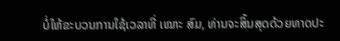ບໍ່ໃຫ້ຂະບວນການໃຊ້ເວລາທີ່ ເໝາະ ສົມ, ທ່ານຈະສິ້ນສຸດດ້ວຍທາດປະ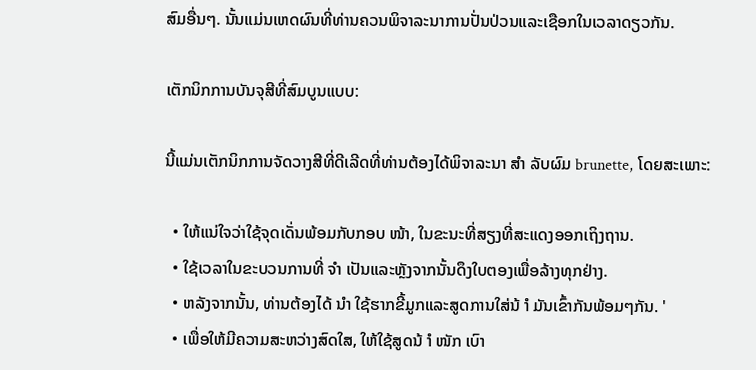ສົມອື່ນໆ. ນັ້ນແມ່ນເຫດຜົນທີ່ທ່ານຄວນພິຈາລະນາການປັ່ນປ່ວນແລະເຊືອກໃນເວລາດຽວກັນ.

ເຕັກນິກການບັນຈຸສີທີ່ສົມບູນແບບ:

ນີ້ແມ່ນເຕັກນິກການຈັດວາງສີທີ່ດີເລີດທີ່ທ່ານຕ້ອງໄດ້ພິຈາລະນາ ສຳ ລັບຜົມ brunette, ໂດຍສະເພາະ:

  • ໃຫ້ແນ່ໃຈວ່າໃຊ້ຈຸດເດັ່ນພ້ອມກັບກອບ ໜ້າ, ໃນຂະນະທີ່ສຽງທີ່ສະແດງອອກເຖິງຖານ.
  • ໃຊ້ເວລາໃນຂະບວນການທີ່ ຈຳ ເປັນແລະຫຼັງຈາກນັ້ນດຶງໃບຕອງເພື່ອລ້າງທຸກຢ່າງ.
  • ຫລັງຈາກນັ້ນ, ທ່ານຕ້ອງໄດ້ ນຳ ໃຊ້ຮາກຂີ້ມູກແລະສູດການໃສ່ນ້ ຳ ມັນເຂົ້າກັນພ້ອມໆກັນ. '
  • ເພື່ອໃຫ້ມີຄວາມສະຫວ່າງສົດໃສ, ໃຫ້ໃຊ້ສູດນ້ ຳ ໜັກ ເບົາ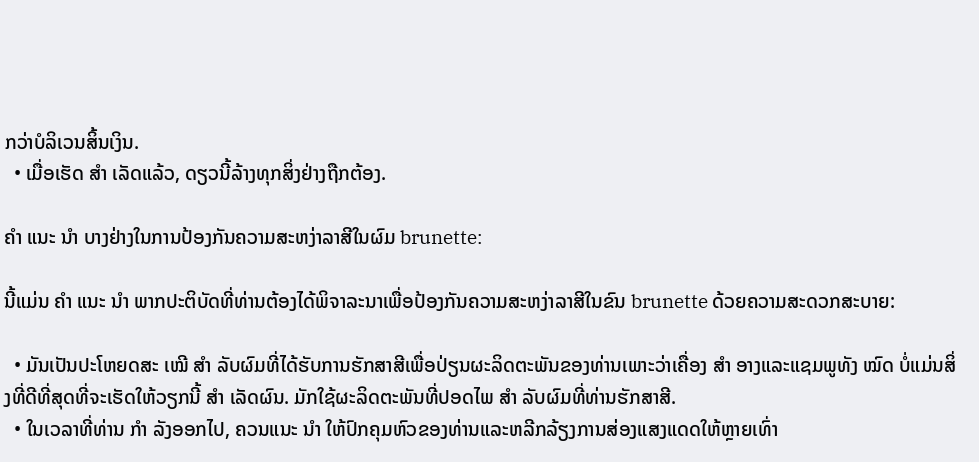ກວ່າບໍລິເວນສິ້ນເງິນ.
  • ເມື່ອເຮັດ ສຳ ເລັດແລ້ວ, ດຽວນີ້ລ້າງທຸກສິ່ງຢ່າງຖືກຕ້ອງ.

ຄຳ ແນະ ນຳ ບາງຢ່າງໃນການປ້ອງກັນຄວາມສະຫງ່າລາສີໃນຜົມ brunette:

ນີ້ແມ່ນ ຄຳ ແນະ ນຳ ພາກປະຕິບັດທີ່ທ່ານຕ້ອງໄດ້ພິຈາລະນາເພື່ອປ້ອງກັນຄວາມສະຫງ່າລາສີໃນຂົນ brunette ດ້ວຍຄວາມສະດວກສະບາຍ:

  • ມັນເປັນປະໂຫຍດສະ ເໝີ ສຳ ລັບຜົມທີ່ໄດ້ຮັບການຮັກສາສີເພື່ອປ່ຽນຜະລິດຕະພັນຂອງທ່ານເພາະວ່າເຄື່ອງ ສຳ ອາງແລະແຊມພູທັງ ໝົດ ບໍ່ແມ່ນສິ່ງທີ່ດີທີ່ສຸດທີ່ຈະເຮັດໃຫ້ວຽກນີ້ ສຳ ເລັດຜົນ. ມັກໃຊ້ຜະລິດຕະພັນທີ່ປອດໄພ ສຳ ລັບຜົມທີ່ທ່ານຮັກສາສີ.
  • ໃນເວລາທີ່ທ່ານ ກຳ ລັງອອກໄປ, ຄວນແນະ ນຳ ໃຫ້ປົກຄຸມຫົວຂອງທ່ານແລະຫລີກລ້ຽງການສ່ອງແສງແດດໃຫ້ຫຼາຍເທົ່າ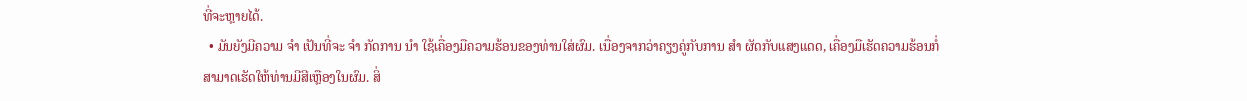ທີ່ຈະຫຼາຍໄດ້.
  • ມັນຍັງມີຄວາມ ຈຳ ເປັນທີ່ຈະ ຈຳ ກັດການ ນຳ ໃຊ້ເຄື່ອງມືຄວາມຮ້ອນຂອງທ່ານໃສ່ຜົມ. ເນື່ອງຈາກວ່າຄຽງຄູ່ກັບການ ສຳ ຜັດກັບແສງແດດ, ເຄື່ອງມືເຮັດຄວາມຮ້ອນກໍ່ສາມາດເຮັດໃຫ້ທ່ານມີສີເຫຼືອງໃນຜົມ. ສິ່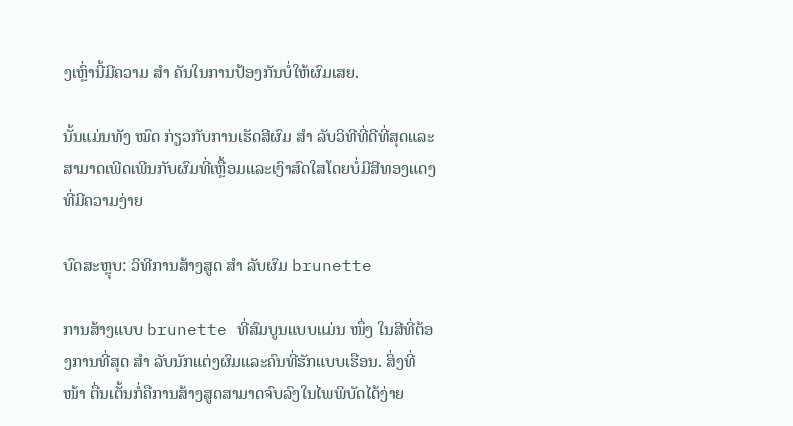ງເຫຼົ່ານີ້ມີຄວາມ ສຳ ຄັນໃນການປ້ອງກັນບໍ່ໃຫ້ຜົມເສຍ.

ນັ້ນແມ່ນທັງ ໝົດ ກ່ຽວກັບການເຮັດສີຜົມ ສຳ ລັບວິທີທີ່ດີທີ່ສຸດແລະສາມາດເພີດເພີນກັບຜົມທີ່ເຫຼື້ອມແລະເງົາສົດໃສໂດຍບໍ່ມີສີທອງແດງທີ່ມີຄວາມງ່າຍ

ບົດສະຫຼຸບ: ວິທີການສ້າງສູດ ສຳ ລັບຜົມ brunette

ການສ້າງແບບ brunette ທີ່ສົມບູນແບບແມ່ນ ໜຶ່ງ ໃນສີທີ່ຕ້ອງການທີ່ສຸດ ສຳ ລັບນັກແຕ່ງຜົມແລະຄົນທີ່ຮັກແບບເຮືອນ. ສິ່ງທີ່ ໜ້າ ຕື່ນເຕັ້ນກໍ່ຄືການສ້າງສູດສາມາດຈົບລົງໃນໄພພິບັດໄດ້ງ່າຍ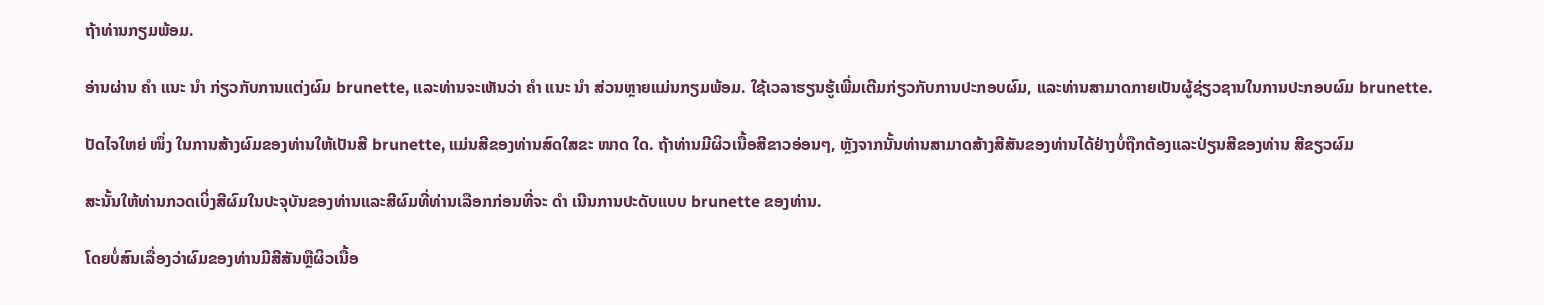ຖ້າທ່ານກຽມພ້ອມ.

ອ່ານຜ່ານ ຄຳ ແນະ ນຳ ກ່ຽວກັບການແຕ່ງຜົມ brunette, ແລະທ່ານຈະເຫັນວ່າ ຄຳ ແນະ ນຳ ສ່ວນຫຼາຍແມ່ນກຽມພ້ອມ. ໃຊ້ເວລາຮຽນຮູ້ເພີ່ມເຕີມກ່ຽວກັບການປະກອບຜົມ, ແລະທ່ານສາມາດກາຍເປັນຜູ້ຊ່ຽວຊານໃນການປະກອບຜົມ brunette.

ປັດໄຈໃຫຍ່ ໜຶ່ງ ໃນການສ້າງຜົມຂອງທ່ານໃຫ້ເປັນສີ brunette, ແມ່ນສີຂອງທ່ານສົດໃສຂະ ໜາດ ໃດ. ຖ້າທ່ານມີຜິວເນື້ອສີຂາວອ່ອນໆ, ຫຼັງຈາກນັ້ນທ່ານສາມາດສ້າງສີສັນຂອງທ່ານໄດ້ຢ່າງບໍ່ຖືກຕ້ອງແລະປ່ຽນສີຂອງທ່ານ ສີຂຽວຜົມ

ສະນັ້ນໃຫ້ທ່ານກວດເບິ່ງສີຜົມໃນປະຈຸບັນຂອງທ່ານແລະສີຜົມທີ່ທ່ານເລືອກກ່ອນທີ່ຈະ ດຳ ເນີນການປະດັບແບບ brunette ຂອງທ່ານ.

ໂດຍບໍ່ສົນເລື່ອງວ່າຜົມຂອງທ່ານມີສີສັນຫຼືຜິວເນື້ອ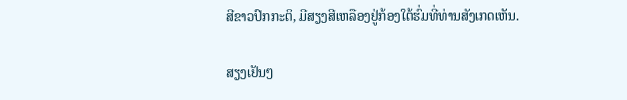ສີຂາວປົກກະຕິ, ມີສຽງສີເຫລືອງຢູ່ກ້ອງໃຕ້ຮົ່ມທີ່ທ່ານສັງເກດເຫັນ.

ສຽງເຢັນໆ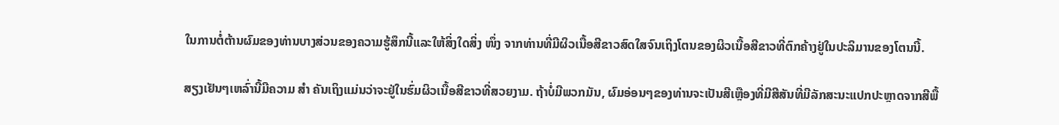ໃນການຕໍ່ຕ້ານຜົມຂອງທ່ານບາງສ່ວນຂອງຄວາມຮູ້ສຶກນີ້ແລະໃຫ້ສິ່ງໃດສິ່ງ ໜຶ່ງ ຈາກທ່ານທີ່ມີຜິວເນື້ອສີຂາວສົດໃສຈົນເຖິງໂຕນຂອງຜິວເນື້ອສີຂາວທີ່ຕົກຄ້າງຢູ່ໃນປະລິມານຂອງໂຕນນີ້.

ສຽງເຢັນໆເຫລົ່ານີ້ມີຄວາມ ສຳ ຄັນເຖິງແມ່ນວ່າຈະຢູ່ໃນຮົ່ມຜິວເນື້ອສີຂາວທີ່ສວຍງາມ. ຖ້າບໍ່ມີພວກມັນ, ຜົມອ່ອນໆຂອງທ່ານຈະເປັນສີເຫຼືອງທີ່ມີສີສັນທີ່ມີລັກສະນະແປກປະຫຼາດຈາກສີພື້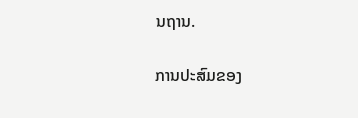ນຖານ.

ການປະສົມຂອງ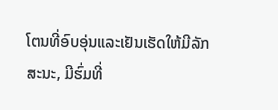ໂຕນທີ່ອົບອຸ່ນແລະເຢັນເຮັດໃຫ້ມີລັກສະນະ, ມີຮົ່ມທີ່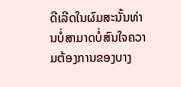ດີເລີດໃນຜົມສະນັ້ນທ່ານບໍ່ສາມາດບໍ່ສົນໃຈຄວາມຕ້ອງການຂອງບາງ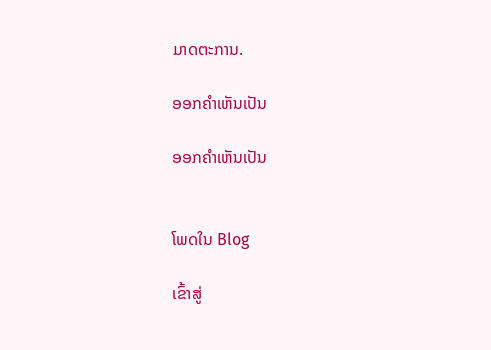ມາດຕະການ.

ອອກຄໍາເຫັນເປັນ

ອອກຄໍາເຫັນເປັນ


ໂພດໃນ Blog

ເຂົ້າສູ່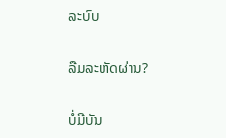ລະບົບ

ລືມລະຫັດຜ່ານ?

ບໍ່ມີບັນ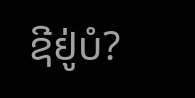ຊີຢູ່ບໍ?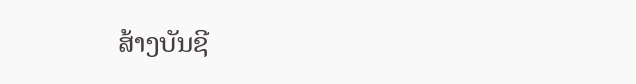ສ້າງບັນຊີ